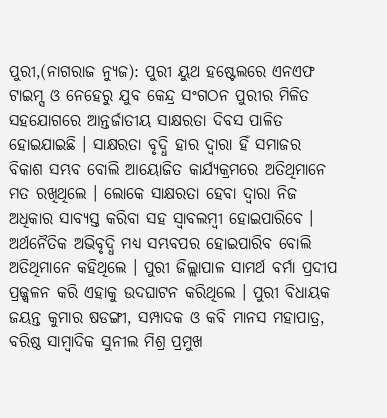ପୁରୀ,(ନାଗରାଜ ନ୍ୟୁଜ): ପୁରୀ ୟୁଥ ହଷ୍ଟେଲରେ ଏନଏଫ ଟାଇମ୍ସ ଓ ନେହେରୁ ଯୁବ କେନ୍ଦ୍ର ସଂଗଠନ ପୁରୀର ମିଳିତ ସହଯୋଗରେ ଆନ୍ତର୍ଜାତୀୟ ସାକ୍ଷରତା ଦିବସ ପାଳିତ ହୋଇଯାଇଛି । ସାକ୍ଷରତା ବୃଦ୍ଧି ହାର ଦ୍ୱାରା ହିଁ ସମାଜର ବିକାଶ ସମ୍ଭବ ବୋଲି ଆୟୋଜିତ କାର୍ଯ୍ୟକ୍ରମରେ ଅତିଥିମାନେ ମତ ରଖିଥିଲେ । ଲୋକେ ସାକ୍ଷରତା ହେବା ଦ୍ୱାରା ନିଜ ଅଧିକାର ସାବ୍ୟସ୍ତ କରିବା ସହ ସ୍ୱାବଲମ୍ବୀ ହୋଇପାରିବେ । ଅର୍ଥନୈତିକ ଅଭିବୃଦ୍ଧି ମଧ୍ୟ ସମ୍ଭବପର ହୋଇପାରିବ ବୋଲି ଅତିଥିମାନେ କହିଥିଲେ । ପୁରୀ ଜିଲ୍ଲାପାଳ ସାମର୍ଥ ବର୍ମା ପ୍ରଦୀପ ପ୍ରଜ୍ଜ୍ୱଳନ କରି ଏହାକୁ ଉଦଘାଟନ କରିଥିଲେ । ପୁରୀ ବିଧାୟକ ଜୟନ୍ତ କୁମାର ଷଡଙ୍ଗୀ, ସମ୍ପାଦକ ଓ କବି ମାନସ ମହାପାତ୍ର, ବରିଷ୍ଠ ସାମ୍ବାଦିକ ସୁନୀଲ ମିଶ୍ର ପ୍ରମୁଖ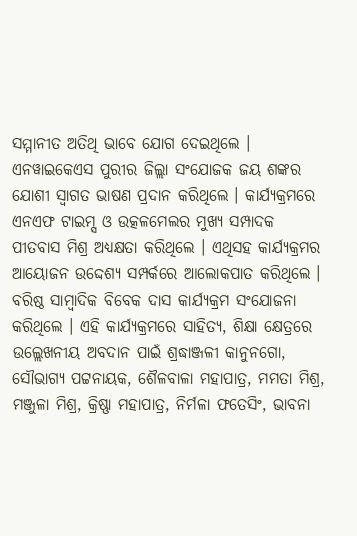ସମ୍ମାନୀତ ଅତିଥି ଭାବେ ଯୋଗ ଦେଇଥିଲେ । ଏନୱାଇକେଏସ ପୁରୀର ଜିଲ୍ଲା ସଂଯୋଜକ ଜୟ ଶଙ୍କର ଯୋଶୀ ସ୍ୱାଗତ ଭାଷଣ ପ୍ରଦାନ କରିଥିଲେ । କାର୍ଯ୍ୟକ୍ରମରେ ଏନଏଫ ଟାଇମ୍ସ ଓ ଉତ୍କଳମେଲର ମୁଖ୍ୟ ସମ୍ପାଦକ ପୀତବାସ ମିଶ୍ର ଅଧ୍ୟକ୍ଷତା କରିଥିଲେ । ଏଥିସହ କାର୍ଯ୍ୟକ୍ରମର ଆୟୋଜନ ଉଦ୍ଦେଶ୍ୟ ସମ୍ପର୍କରେ ଆଲୋକପାତ କରିଥିଲେ । ବରିଷ୍ଠ ସାମ୍ବାଦିକ ବିବେକ ଦାସ କାର୍ଯ୍ୟକ୍ରମ ସଂଯୋଜନା କରିଥିଲେ । ଏହି କାର୍ଯ୍ୟକ୍ରମରେ ସାହିତ୍ୟ, ଶିକ୍ଷା କ୍ଷେତ୍ରରେ ଉଲ୍ଲେଖନୀୟ ଅବଦାନ ପାଇଁ ଶ୍ରଦ୍ଧାଞ୍ଜଳୀ କାନୁନଗୋ, ସୌଭାଗ୍ୟ ପଟ୍ଟନାୟକ, ଶୈଳବାଳା ମହାପାତ୍ର, ମମତା ମିଶ୍ର, ମଞ୍ଜୁଳା ମିଶ୍ର, କ୍ରିଷ୍ଣା ମହାପାତ୍ର, ନିର୍ମଳା ଫତେସିଂ, ଭାବନା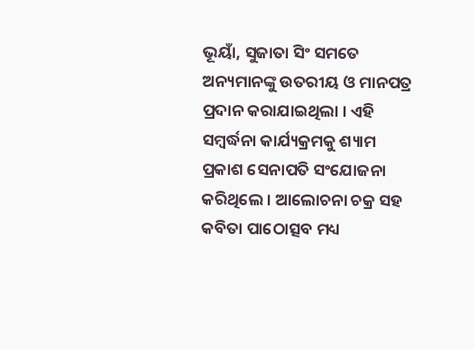ଭୂୟାଁ, ସୁଜାତା ସିଂ ସମତେ ଅନ୍ୟମାନଙ୍କୁ ଉତରୀୟ ଓ ମାନପତ୍ର ପ୍ରଦାନ କରାଯାଇଥିଲା । ଏହି ସମ୍ବର୍ଦ୍ଧନା କାର୍ଯ୍ୟକ୍ରମକୁ ଶ୍ୟାମ ପ୍ରକାଶ ସେନାପତି ସଂଯୋଜନା କରିଥିଲେ । ଆଲୋଚନା ଚକ୍ର ସହ କବିତା ପାଠୋତ୍ସବ ମଧ୍ୟ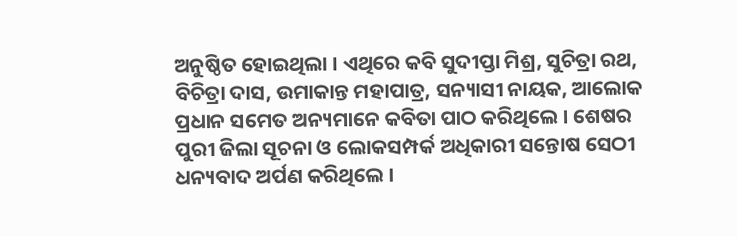ଅନୁଷ୍ଠିତ ହୋଇଥିଲା । ଏଥିରେ କବି ସୁଦୀପ୍ତା ମିଶ୍ର, ସୁଚିତ୍ରା ରଥ, ବିଚିତ୍ରା ଦାସ, ଉମାକାନ୍ତ ମହାପାତ୍ର, ସନ୍ୟାସୀ ନାୟକ, ଆଲୋକ ପ୍ରଧାନ ସମେତ ଅନ୍ୟମାନେ କବିତା ପାଠ କରିଥିଲେ । ଶେଷର ପୁରୀ ଜିଲା ସୂଚନା ଓ ଲୋକସମ୍ପର୍କ ଅଧିକାରୀ ସନ୍ତୋଷ ସେଠୀ ଧନ୍ୟବାଦ ଅର୍ପଣ କରିଥିଲେ ।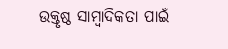ଉକ୍ତୃଷ୍ଠ ସାମ୍ବାଦିକତା ପାଇଁ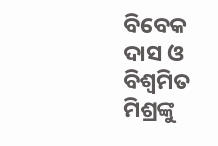ବିବେକ ଦାସ ଓ ବିଶ୍ୱମିତ ମିଶ୍ରଙ୍କୁ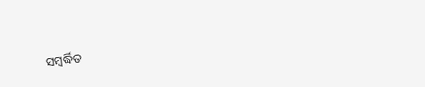ସମ୍ବର୍ଦ୍ଧିତ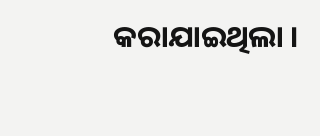କରାଯାଇଥିଲା ।